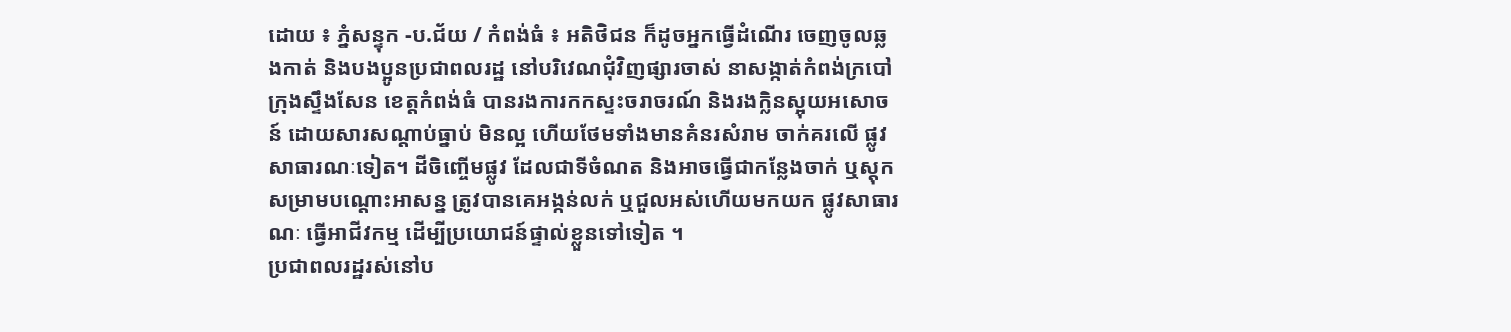ដោយ ៖ ភ្នំសន្ទុក -ប.ជ័យ / កំពង់ធំ ៖ អតិថិជន ក៏ដូចអ្នកធ្វើដំណើរ ចេញចូលឆ្លងកាត់ និងបងប្អូនប្រជាពលរដ្ឋ នៅបរិវេណជុំវិញផ្សារចាស់ នាសង្កាត់កំពង់ក្របៅ ក្រុងស្ទឹងសែន ខេត្តកំពង់ធំ បានរងការកកស្ទះចរាចរណ៍ និងរងក្លិនស្អុយអសោចន៍ ដោយសារសណ្តាប់ធ្នាប់ មិនល្អ ហើយថែមទាំងមានគំនរសំរាម ចាក់គរលើ ផ្លូវសាធារណៈទៀត។ ដីចិញ្ចើមផ្លូវ ដែលជាទីចំណត និងអាចធ្វើជាកន្លែងចាក់ ឬស្តុកសម្រាមបណ្តោះអាសន្ន ត្រូវបានគេអង្កន់លក់ ឬជួលអស់ហើយមកយក ផ្លូវសាធារណៈ ធ្វើអាជីវកម្ម ដើម្បីប្រយោជន៍ផ្ទាល់ខ្លួនទៅទៀត ។
ប្រជាពលរដ្ឋរស់នៅប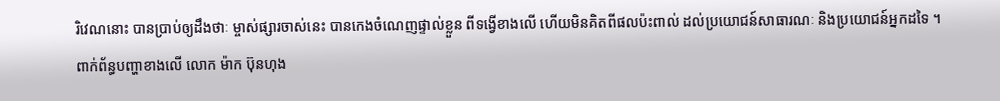រិវេណនោះ បានប្រាប់ឲ្យដឹងថាៈ ម្ចាស់ផ្សារចាស់នេះ បានកេងចំណេញផ្ទាល់ខ្លួន ពីទង្វើខាងលើ ហើយមិនគិតពីផលប៉ះពាល់ ដល់ប្រយោជន៍សាធារណៈ និងប្រយោជន៍អ្នកដទៃ ។
ពាក់ព័ន្ធបញ្ហាខាងលើ លោក ម៉ាក ប៊ុនហុង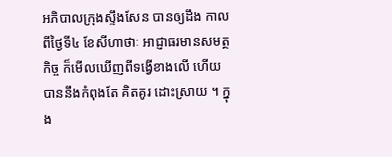អភិបាលក្រុងស្ទឹងសែន បានឲ្យដឹង កាលពីថ្ងៃទី៤ ខែសីហាថាៈ អាជ្ញាធរមានសមត្ថកិច្ច ក៏មើលឃើញពីទង្វើខាងលើ ហើយបាននឹងកំពុងតែ គិតគូរ ដោះស្រាយ ។ ក្នុង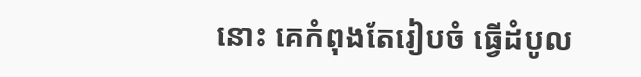នោះ គេកំពុងតែរៀបចំ ធ្វើដំបូល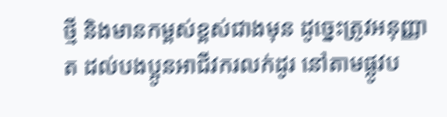ថ្មី និងមានកម្ពស់ខ្ពស់ជាងមុន ដូច្នេះត្រូវអនុញ្ញាត ដល់បងប្អូនអាជីវករលក់ដូរ នៅតាមផ្លូវប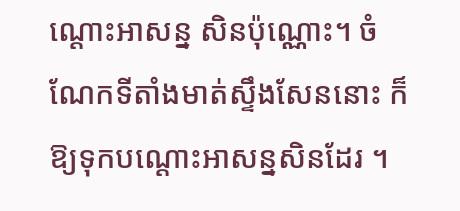ណ្ដោះអាសន្ន សិនប៉ុណ្ណោះ។ ចំណែកទីតាំងមាត់ស្ទឹងសែននោះ ក៏ឱ្យទុកបណ្ដោះអាសន្នសិនដែរ ។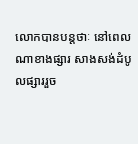លោកបានបន្តថាៈ នៅពេលណាខាងផ្សារ សាងសង់ដំបូលផ្សាររួច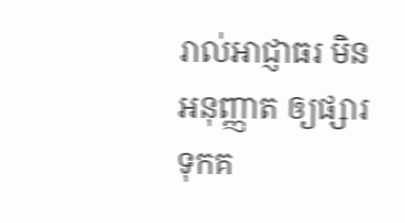រាល់អាជ្ញាធរ មិនអនុញ្ញាត ឲ្យផ្សារទុកគ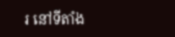រ នៅទីតាំង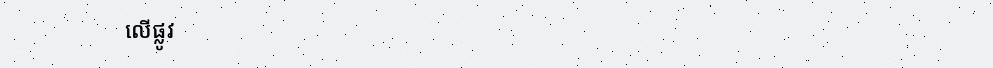លើផ្លូវ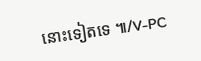នោះទៀតទេ ៕/V-PC